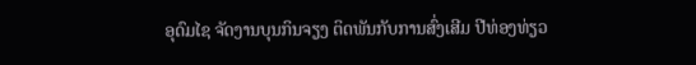ອຸດົມໄຊ ຈັດງານບຸນກິນຈຽງ ຕິດພັນກັບການສົ່ງເສີມ ປີທ່ອງທ່ຽວ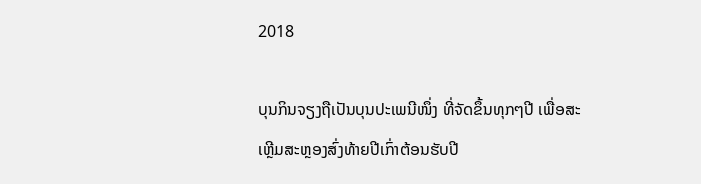2018

ບຸນກິນຈຽງຖືເປັນບຸນປະເພນີໜຶ່ງ ທີ່ຈັດຂຶ້ນທຸກໆປີ ເພື່ອສະເຫຼີມສະຫຼອງສົ່ງທ້າຍປີເກົ່າຕ້ອນຮັບປີ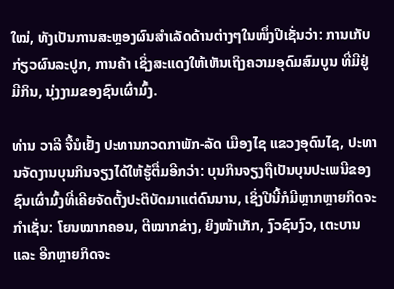ໃໝ່, ທັງເປັນການສະຫຼອງຜົນສຳເລັດດ້ານຕ່າງໆໃນໜຶ່ງປີເຊັ່ນວ່າ: ການເກັບກ່ຽວຜົນລະປູກ, ການຄ້າ ເຊິ່ງສະແດງໃຫ້ເຫັນເຖິງຄວາມອຸດົມສົມບູນ ທີ່ມີຢູ່ມີກິນ, ນຸ່ງງາມຂອງຊົນເຜົ່າມົ້ງ.

ທ່ານ ວາລີ ຈື້ນໍເຢັ້ງ ປະທານກວດກາພັກ-ລັດ ເມືອງໄຊ ແຂວງອຸດົນໄຊ, ປະທານຈັດງານບຸນກິນຈຽງໄດ້ໃຫ້ຮູ້ຕື່ມອີກວ່າ: ບຸນກິນຈຽງຖືເປັນບຸນປະເພນີຂອງຊົນເຜົ່າມົ້ງທີ່ເຄີຍຈັດຕັ້ງປະຕິບັດມາແຕ່ດົນນານ, ເຊິ່ງປີນີ້ກໍມີຫຼາກຫຼາຍກິດຈະກຳເຊັ່ນ: ໂຍນໝາກຄອນ, ຕີໝາກຂ່າງ, ຍິງໜ້າເກັກ, ງົວຊົນງົວ, ເຕະບານ ແລະ ອີກຫຼາຍກິດຈະ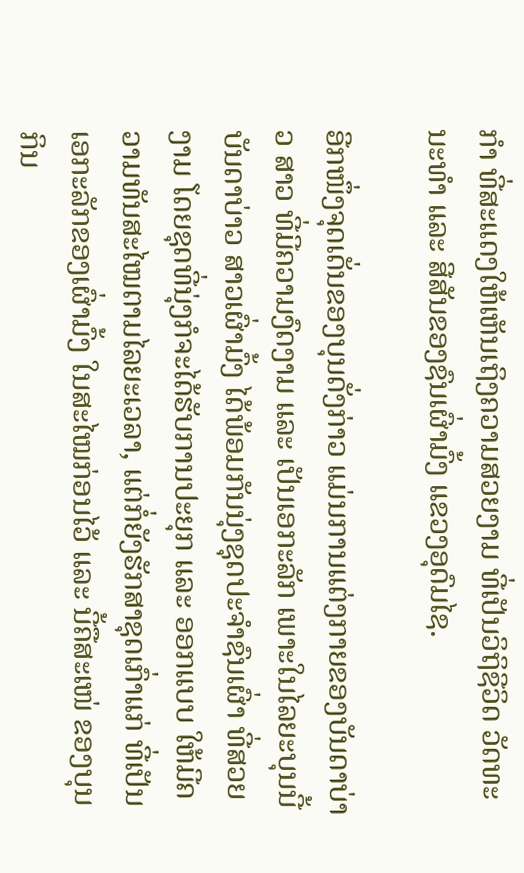ກຳ ທີ່ສະແດງໃຫ້ເຫັນເຖິງຄວາມສວຍງາມ ທີ່ເປັນວິຖິຊີວິດ ວັດທະນະທຳ ແລະ ສີສັນຂອງຊົນເຜົ່າມົ້ງ ແຂວງອຸດົມໄຊ.

ອີກໜຶ່ງຈຸດເດັ່ນຂອງບຸນດັ່ງກ່າວ ແມ່ນການແຕ່ງກາຍຂອງບັນດາບ່າວ ສາວ ທີ່ມີຄວາມງົດງາມ ແລະ ເປັນເອກະລັກ ເພາະໃນໄລຍະບຸນນີ້ ບັນດາບ່າວ ສາວເຜົ່າມົ້ງ ໄດ້ພ້ອມກັນນຸ່ງຊຸດປະຈຳຊົນເຜົ່າ ທີ່ສວຍງາມ ໂດຍຊຸດທີ່ນຸ່ງກໍຈະໄດ້ຮັບການປະຍຸກ ແລະ ອອກແບບ ໃຫ້ມີຄວາມທັນສະໄໝຕາມໄລຍະເວລາ, ແຕ່ກໍ່ຍັງຮັກສາຊຸດເກົ່າແກ່ ທີ່ເປັນເອກະລັກຂອງເຜົ່າມົ້ງ ໃນສະໄໝກ່ອນໄວ້ ແລະ ນີ້ຄືສະເໜ່ ຂອງບຸນກິນ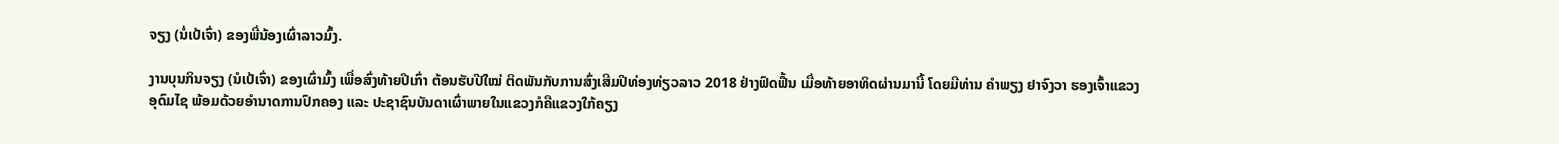ຈຽງ (ນໍ່ເປ້ເຈົ່າ) ຂອງພີ່ນ້ອງເຜົ່າລາວມົ້ງ.

ງານບຸນກິນຈຽງ (ນໍເປ້ເຈົ່າ) ຂອງເຜົ່າມົ້ງ ເພື່ອສົ່ງທ້າຍປີເກົ່າ ຕ້ອນຮັບປີໃໝ່ ຕິດພັນກັບການສົ່ງເສີມປີທ່ອງທ່ຽວລາວ 2018 ຢ່າງຟົດຟື້ນ ເມື່ອທ້າຍອາທິດຜ່ານມານີ້ ໂດຍມີທ່ານ ຄຳພຽງ ຢາຈົງວາ ຮອງເຈົ້າແຂວງ ອຸດົມໄຊ ພ້ອມດ້ວຍອຳນາດການປົກຄອງ ແລະ ປະຊາຊົນບັນດາເຜົ່າພາຍໃນແຂວງກໍຄືແຂວງໃກ້ຄຽງ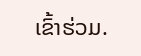ເຂົ້າຮ່ວມ.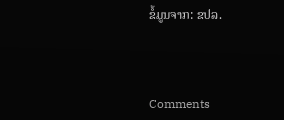ຂໍ້ມູນຈາກ: ຂປລ.



Comments